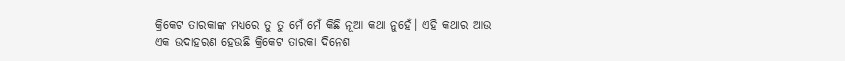କ୍ରିକେଟ ତାରକାଙ୍କ ମଧ୍ୟରେ ତୁ ତୁ ମେଁ ମେଁ କିଛି ନୂଆ କଥା ନୁହେଁ। ଏହି କଥାର ଆଉ ଏକ ଉଦାହରଣ ହେଉଛି କ୍ରିକେଟ ତାରକା ଦିନେଶ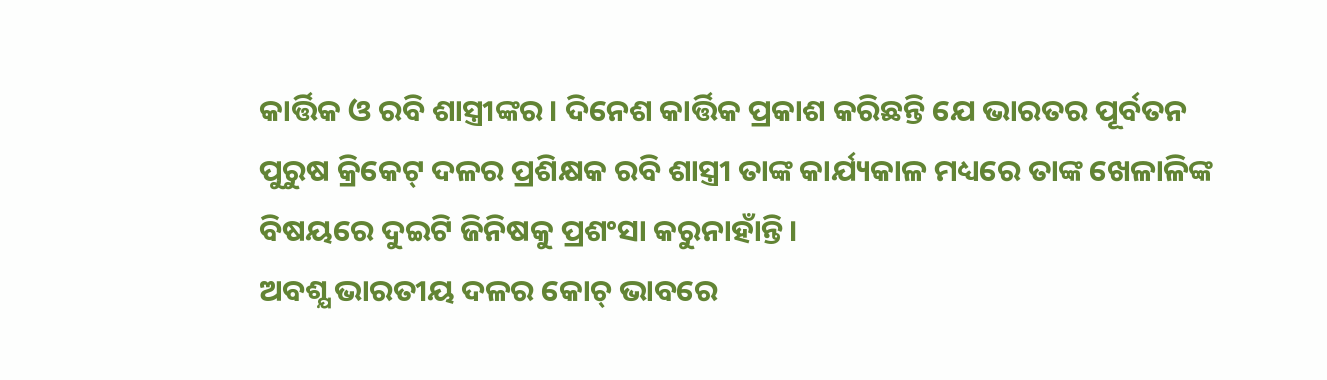କାର୍ତ୍ତିକ ଓ ରବି ଶାସ୍ତ୍ରୀଙ୍କର। ଦିନେଶ କାର୍ତ୍ତିକ ପ୍ରକାଶ କରିଛନ୍ତି ଯେ ଭାରତର ପୂର୍ବତନ ପୁରୁଷ କ୍ରିକେଟ୍ ଦଳର ପ୍ରଶିକ୍ଷକ ରବି ଶାସ୍ତ୍ରୀ ତାଙ୍କ କାର୍ଯ୍ୟକାଳ ମଧ୍ୟରେ ତାଙ୍କ ଖେଳାଳିଙ୍କ ବିଷୟରେ ଦୁଇଟି ଜିନିଷକୁ ପ୍ରଶଂସା କରୁନାହାଁନ୍ତି।
ଅବଶ୍ଯ ଭାରତୀୟ ଦଳର କୋଚ୍ ଭାବରେ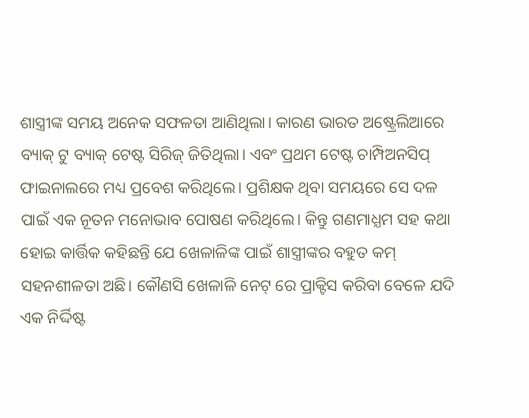ଶାସ୍ତ୍ରୀଙ୍କ ସମୟ ଅନେକ ସଫଳତା ଆଣିଥିଲା। କାରଣ ଭାରତ ଅଷ୍ଟ୍ରେଲିଆରେ ବ୍ୟାକ୍ ଟୁ ବ୍ୟାକ୍ ଟେଷ୍ଟ ସିରିଜ୍ ଜିତିଥିଲା। ଏବଂ ପ୍ରଥମ ଟେଷ୍ଟ ଚାମ୍ପିଅନସିପ୍ ଫାଇନାଲରେ ମଧ୍ୟ ପ୍ରବେଶ କରିଥିଲେ। ପ୍ରଶିକ୍ଷକ ଥିବା ସମୟରେ ସେ ଦଳ ପାଇଁ ଏକ ନୂତନ ମନୋଭାବ ପୋଷଣ କରିଥିଲେ। କିନ୍ତୁ ଗଣମାଧ୍ଯମ ସହ କଥା ହୋଇ କାର୍ତ୍ତିକ କହିଛନ୍ତି ଯେ ଖେଳାଳିଙ୍କ ପାଇଁ ଶାସ୍ତ୍ରୀଙ୍କର ବହୁତ କମ୍ ସହନଶୀଳତା ଅଛି। କୌଣସି ଖେଳାଳି ନେଟ୍ ରେ ପ୍ରାକ୍ଟିସ କରିବା ବେଳେ ଯଦି ଏକ ନିର୍ଦ୍ଦିଷ୍ଟ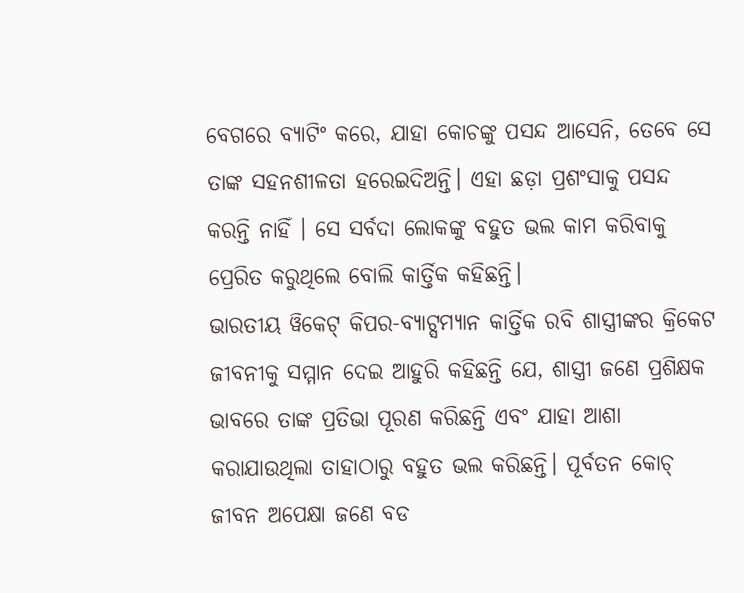ବେଗରେ ବ୍ୟାଟିଂ କରେ, ଯାହା କୋଚଙ୍କୁ ପସନ୍ଦ ଆସେନି, ତେବେ ସେ ତାଙ୍କ ସହନଶୀଳତା ହରେଇଦିଅନ୍ତି। ଏହା ଛଡ଼ା ପ୍ରଶଂସାକୁ ପସନ୍ଦ କରନ୍ତି ନାହିଁ । ସେ ସର୍ବଦା ଲୋକଙ୍କୁ ବହୁତ ଭଲ କାମ କରିବାକୁ ପ୍ରେରିତ କରୁଥିଲେ ବୋଲି କାର୍ତ୍ତିକ କହିଛନ୍ତି।
ଭାରତୀୟ ୱିକେଟ୍ କିପର-ବ୍ୟାଟ୍ସମ୍ଯାନ କାର୍ତ୍ତିକ ରବି ଶାସ୍ତ୍ରୀଙ୍କର କ୍ରିକେଟ ଜୀବନୀକୁ ସମ୍ମାନ ଦେଇ ଆହୁରି କହିଛନ୍ତି ଯେ, ଶାସ୍ତ୍ରୀ ଜଣେ ପ୍ରଶିକ୍ଷକ ଭାବରେ ତାଙ୍କ ପ୍ରତିଭା ପୂରଣ କରିଛନ୍ତି ଏବଂ ଯାହା ଆଶା କରାଯାଉଥିଲା ତାହାଠାରୁ ବହୁତ ଭଲ କରିଛନ୍ତି। ପୂର୍ବତନ କୋଚ୍ ଜୀବନ ଅପେକ୍ଷା ଜଣେ ବଡ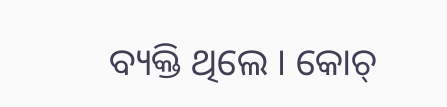ବ୍ୟକ୍ତି ଥିଲେ । କୋଚ୍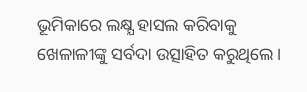ଭୂମିକାରେ ଲକ୍ଷ୍ଯ ହାସଲ କରିବାକୁ ଖେଳାଳୀଙ୍କୁ ସର୍ବଦା ଉତ୍ସାହିତ କରୁଥିଲେ।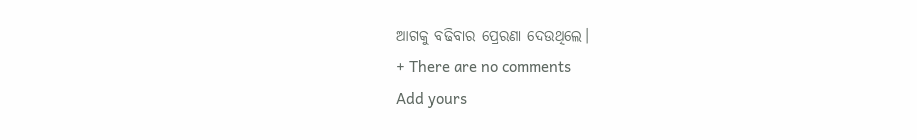ଆଗକୁ ବଢିବାର ପ୍ରେରଣା ଦେଉଥିଲେ।
+ There are no comments
Add yours